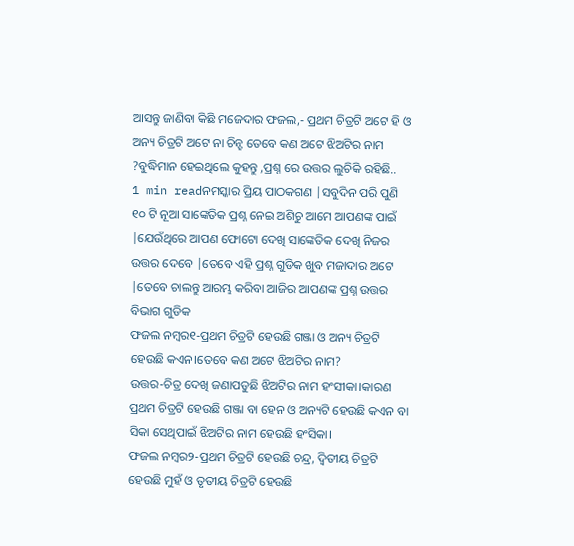ଆସନ୍ତୁ ଜାଣିବା କିଛି ମଜେଦାର ଫଜଲ,- ପ୍ରଥମ ଚିତ୍ରଟି ଅଟେ ହି ଓ ଅନ୍ୟ ଚିତ୍ରଟି ଅଟେ ନା ଚିନ୍ହ ତେବେ କଣ ଅଟେ ଝିଅଟିର ନାମ ?ବୁଦ୍ଧିମାନ ହେଇଥିଲେ କୁହନ୍ତୁ ,ପ୍ରଶ୍ନ ରେ ଉତ୍ତର ଲୁଚିକି ରହିଛି..
1 min readନମସ୍କାର ପ୍ରିୟ ପାଠକଗଣ |ସବୁଦିନ ପରି ପୁଣି ୧୦ ଟି ନୂଆ ସାଙ୍କେତିକ ପ୍ରଶ୍ନ ନେଇ ଅଶିଚୁ ଆମେ ଆପଣଙ୍କ ପାଇଁ |ଯେଉଁଥିରେ ଆପଣ ଫୋଟୋ ଦେଖି ସାଙ୍କେତିକ ଦେଖି ନିଜର ଉତ୍ତର ଦେବେ |ତେବେ ଏହି ପ୍ରଶ୍ନ ଗୁଡିକ ଖୁବ ମଜାଦାର ଅଟେ |ତେବେ ଚାଲନ୍ତୁ ଆରମ୍ଭ କରିବା ଆଜିର ଆପଣଙ୍କ ପ୍ରଶ୍ନ ଉତ୍ତର ବିଭାଗ ଗୁଡିକ
ଫଜଲ ନମ୍ବର୧-ପ୍ରଥମ ଚିତ୍ରଟି ହେଉଛି ଗଞ୍ଜା ଓ ଅନ୍ୟ ଚିତ୍ରଟି ହେଉଛି କଏନ।ତେବେ କଣ ଅଟେ ଝିଅଟିର ନାମ?
ଉତ୍ତର-ଚିତ୍ର ଦେଖି ଜଣାପଡୁଛି ଝିଅଟିର ନାମ ହଂସୀକା।କାରଣ ପ୍ରଥମ ଚିତ୍ରଟି ହେଉଛି ଗଞ୍ଜା ବା ହେନ ଓ ଅନ୍ୟଟି ହେଉଛି କଏନ ବା ସିକା ସେଥିପାଇଁ ଝିଅଟିର ନାମ ହେଉଛି ହଂସିକା।
ଫଜଲ ନମ୍ବର୨-ପ୍ରଥମ ଚିତ୍ରଟି ହେଉଛି ଚନ୍ଦ୍ର, ଦ୍ୱିତୀୟ ଚିତ୍ରଟି ହେଉଛି ମୁହଁ ଓ ତୃତୀୟ ଚିତ୍ରଟି ହେଉଛି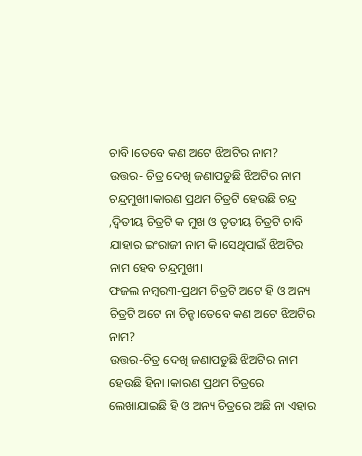ଚାବି।ତେବେ କଣ ଅଟେ ଝିଅଟିର ନାମ?
ଉତ୍ତର- ଚିତ୍ର ଦେଖି ଜଣାପଡୁଛି ଝିଅଟିର ନାମ ଚନ୍ଦ୍ରମୁଖୀ।କାରଣ ପ୍ରଥମ ଚିତ୍ରଟି ହେଉଛି ଚନ୍ଦ୍ର ,ଦ୍ୱିତୀୟ ଚିତ୍ରଟି କ ମୁଖ ଓ ତୃତୀୟ ଚିତ୍ରଟି ଚାବି ଯାହାର ଇଂରାଜୀ ନାମ କି।ସେଥିପାଇଁ ଝିଅଟିର ନାମ ହେବ ଚନ୍ଦ୍ରମୁଖୀ।
ଫଜଲ ନମ୍ବର୩-ପ୍ରଥମ ଚିତ୍ରଟି ଅଟେ ହି ଓ ଅନ୍ୟ ଚିତ୍ରଟି ଅଟେ ନା ଚିନ୍ହ।ତେବେ କଣ ଅଟେ ଝିଅଟିର ନାମ?
ଉତ୍ତର-ଚିତ୍ର ଦେଖି ଜଣାପଡୁଛି ଝିଅଟିର ନାମ ହେଉଛି ହିନା ।କାରଣ ପ୍ରଥମ ଚିତ୍ରରେ ଲେଖାଯାଇଛି ହି ଓ ଅନ୍ୟ ଚିତ୍ରରେ ଅଛି ନା ଏହାର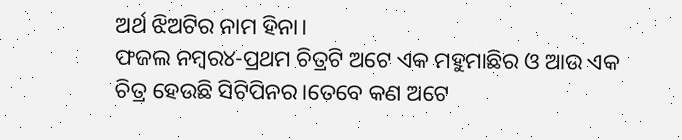ଅର୍ଥ ଝିଅଟିର ନାମ ହିନା।
ଫଜଲ ନମ୍ବର୪-ପ୍ରଥମ ଚିତ୍ରଟି ଅଟେ ଏକ ମହୁମାଛିର ଓ ଆଉ ଏକ ଚିତ୍ର ହେଉଛି ସିଟିପିନର।ତେବେ କଣ ଅଟେ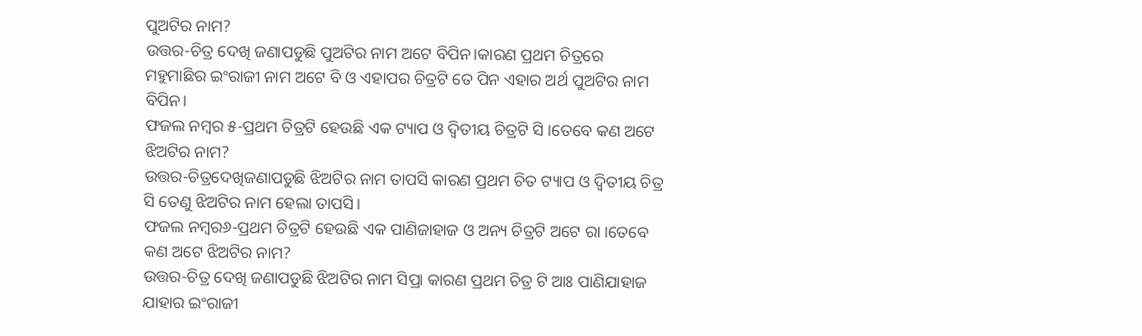ପୁଅଟିର ନାମ?
ଉତ୍ତର-ଚିତ୍ର ଦେଖି ଜଣାପଡୁଛି ପୁଅଟିର ନାମ ଅଟେ ବିପିନ।କାରଣ ପ୍ରଥମ ଚିତ୍ରରେ ମହୁମାଛିର ଇଂରାଜୀ ନାମ ଅଟେ ବି ଓ ଏହାପର ଚିତ୍ରଟି ତେ ପିନ ଏହାର ଅର୍ଥ ପୁଅଟିର ନାମ ବିପିନ।
ଫଜଲ ନମ୍ବର ୫-ପ୍ରଥମ ଚିତ୍ରଟି ହେଉଛି ଏକ ଟ୍ୟାପ ଓ ଦ୍ୱିତୀୟ ଚିତ୍ରଟି ସି ।ତେବେ କଣ ଅଟେ ଝିଅଟିର ନାମ?
ଉତ୍ତର-ଚିତ୍ରଦେଖିଜଣାପଡୁଛି ଝିଅଟିର ନାମ ତାପସି କାରଣ ପ୍ରଥମ ଚିତ ଟ୍ୟାପ ଓ ଦ୍ୱିତୀୟ ଚିତ୍ର ସି ତେଣୁ ଝିଅଟିର ନାମ ହେଲା ତାପସି।
ଫଜଲ ନମ୍ବର୬-ପ୍ରଥମ ଚିତ୍ରଟି ହେଉଛି ଏକ ପାଣିଜାହାଜ ଓ ଅନ୍ୟ ଚିତ୍ରଟି ଅଟେ ରା ।ତେବେ କଣ ଅଟେ ଝିଅଟିର ନାମ?
ଉତ୍ତର-ଚିତ୍ର ଦେଖି ଜଣାପଡୁଛି ଝିଅଟିର ନାମ ସିପ୍ରା କାରଣ ପ୍ରଥମ ଚିତ୍ର ଟି ଆଃ ପାଣିଯାହାଜ ଯାହାର ଇଂରାଜୀ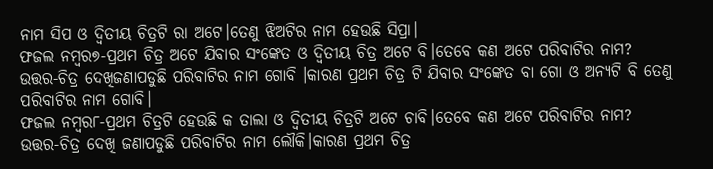ନାମ ସିପ ଓ ଦ୍ୱିତୀୟ ଚିତ୍ରଟି ରା ଅଟେ।ତେଣୁ ଝିଅଟିର ନାମ ହେଉଛି ସିପ୍ରା।
ଫଜଲ ନମ୍ବର୭-ପ୍ରଥମ ଚିତ୍ର ଅଟେ ଯିବାର ସଂଙ୍କେତ ଓ ଦ୍ୱିତୀୟ ଚିତ୍ର ଅଟେ ବି।ତେବେ କଣ ଅଟେ ପରିବାଟିର ନାମ?
ଉତ୍ତର-ଚିତ୍ର ଦେଖିଜଣାପଡୁଛି ପରିବାଟିର ନାମ ଗୋବି ।କାରଣ ପ୍ରଥମ ଚିତ୍ର ଟି ଯିବାର ସଂଙ୍କେତ ବା ଗୋ ଓ ଅନ୍ୟଟି ବି ତେଣୁ ପରିବାଟିର ନାମ ଗୋବି।
ଫଜଲ ନମ୍ବର୮-ପ୍ରଥମ ଚିତ୍ରଟି ହେଉଛି କ ତାଲା ଓ ଦ୍ୱିତୀୟ ଚିତ୍ରଟି ଅଟେ ଚାବି।ତେବେ କଣ ଅଟେ ପରିବାଟିର ନାମ?
ଉତ୍ତର-ଚିତ୍ର ଦେଖି ଜଣାପଡୁଛି ପରିବାଟିର ନାମ ଲୌକି।କାରଣ ପ୍ରଥମ ଚିତ୍ର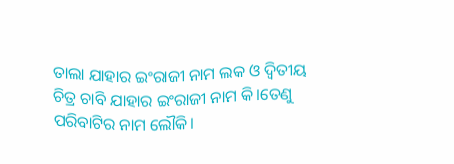ତାଲା ଯାହାର ଇଂରାଜୀ ନାମ ଲକ ଓ ଦ୍ୱିତୀୟ ଚିତ୍ର ଚାବି ଯାହାର ଇଂରାଜୀ ନାମ କି।ତେଣୁ ପରିବାଟିର ନାମ ଲୌକି।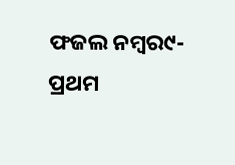ଫଜଲ ନମ୍ବର୯- ପ୍ରଥମ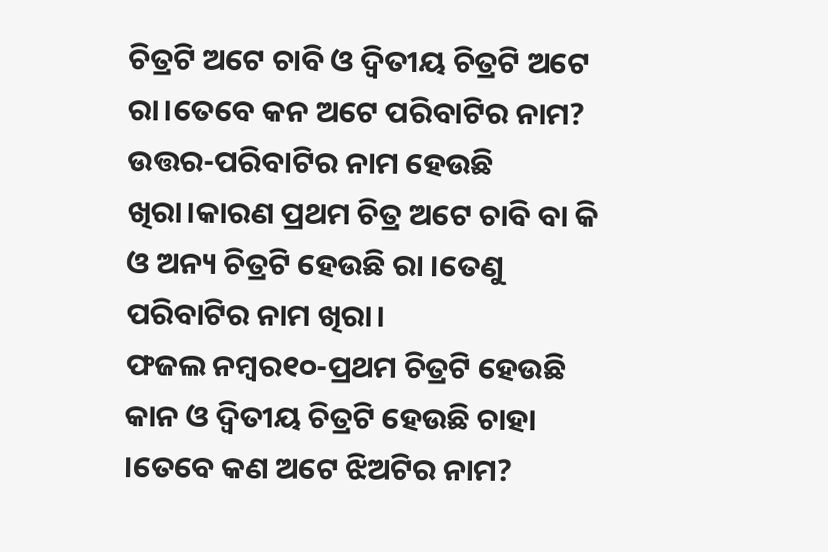ଚିତ୍ରଟି ଅଟେ ଚାବି ଓ ଦ୍ୱିତୀୟ ଚିତ୍ରଟି ଅଟେ ରା।ତେବେ କନ ଅଟେ ପରିବାଟିର ନାମ?
ଉତ୍ତର-ପରିବାଟିର ନାମ ହେଉଛି ଖିରା।କାରଣ ପ୍ରଥମ ଚିତ୍ର ଅଟେ ଚାବି ବା କି ଓ ଅନ୍ୟ ଚିତ୍ରଟି ହେଉଛି ରା ।ତେଣୁ ପରିବାଟିର ନାମ ଖିରା।
ଫଜଲ ନମ୍ବର୧୦-ପ୍ରଥମ ଚିତ୍ରଟି ହେଉଛି କାନ ଓ ଦ୍ୱିତୀୟ ଚିତ୍ରଟି ହେଉଛି ଚାହା ।ତେବେ କଣ ଅଟେ ଝିଅଟିର ନାମ?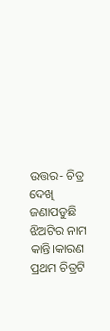ଉତ୍ତର- ଚିତ୍ର ଦେଖି ଜଣାପଡୁଛି ଝିଅଟିର ନାମ କାନ୍ତି।କାରଣ ପ୍ରଥମ ଚିତ୍ରଟି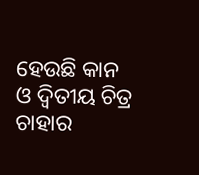ହେଉଛି କାନ ଓ ଦ୍ୱିତୀୟ ଚିତ୍ର ଚାହାର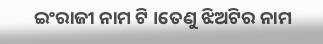ଇଂରାଜୀ ନାମ ଟି ।ତେଣୁ ଝିଅଟିର ନାମ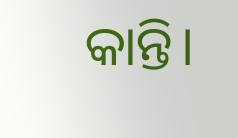କାନ୍ତି।